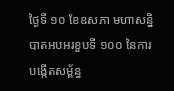ថ្ងៃទី ១០ ខែឧសភា មហាសន្និបាតអបអរខួបទី ១០០ នៃការបង្កើតសម្ព័ន្ធ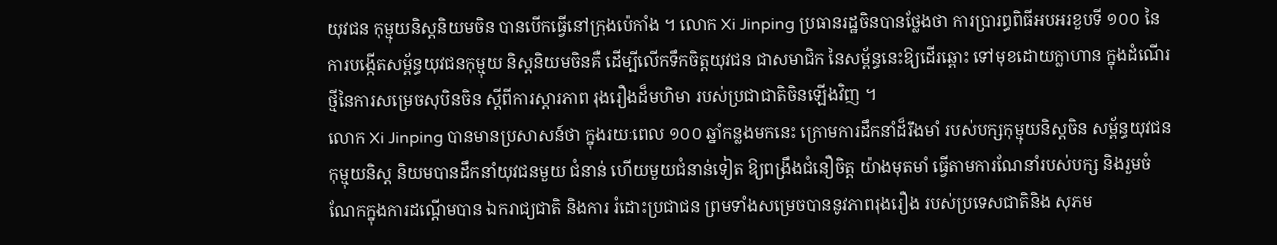យុវជន កុម្មុយនិស្តនិយមចិន បានបើកធ្វើនៅក្រុងប៉េកាំង ។ លោក Xi Jinping ប្រធានរដ្ឋចិនបានថ្លែងថា ការប្រារព្ធពិធីអបអរខួបទី ១០០ នៃការបង្កើតសម្ព័ន្ធយុវជនកុម្មុយ និស្តនិយមចិនគឺ ដើម្បីលើកទឹកចិត្តយុវជន ជាសមាជិក នៃសម្ព័ន្ធនេះឱ្យដើរឆ្ពោះ ទៅមុខដោយក្លាហាន ក្នុងដំណើរថ្មីនៃការសម្រេចសុបិនចិន ស្តីពីការស្តារភាព រុងរឿងដ៏មហិមា របស់ប្រជាជាតិចិនឡើងវិញ ។
លោក Xi Jinping បានមានប្រសាសន៍ថា ក្នុងរយៈពេល ១០០ ឆ្នាំកន្លងមកនេះ ក្រោមការដឹកនាំដ៏រឹងមាំ របស់បក្សកុម្មុយនិស្តចិន សម្ព័ន្ធយុវជនកុម្មុយនិស្ត និយមបានដឹកនាំយុវជនមួយ ជំនាន់ ហើយមួយជំនាន់ទៀត ឱ្យពង្រឹងជំនឿចិត្ត យ៉ាងមុតមាំ ធ្វើតាមការណែនាំរបស់បក្ស និងរួមចំណែកក្នុងការដណ្តើមបាន ឯករាជ្យជាតិ និងការ រំដោះប្រជាជន ព្រមទាំងសម្រេចបាននូវភាពរុងរឿង របស់ប្រទេសជាតិនិង សុភម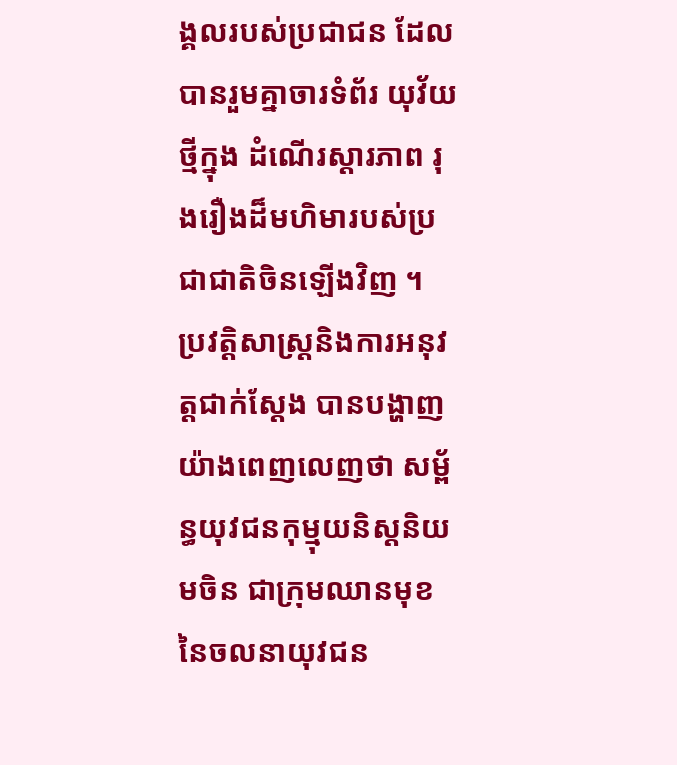ង្គលរបស់ប្រជាជន ដែលបានរួមគ្នាចារទំព័រ យុវ័យថ្មីក្នុង ដំណើរស្តារភាព រុងរឿងដ៏មហិមារបស់ប្រជាជាតិចិនឡើងវិញ ។ ប្រវត្តិសាស្ត្រនិងការអនុវត្តជាក់ស្តែង បានបង្ហាញយ៉ាងពេញលេញថា សម្ព័ន្ធយុវជនកុម្មុយនិស្តនិយមចិន ជាក្រុមឈានមុខ នៃចលនាយុវជន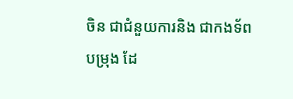ចិន ជាជំនួយការនិង ជាកងទ័ពបម្រុង ដែ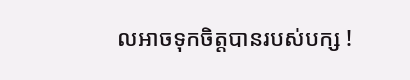លអាចទុកចិត្តបានរបស់បក្ស !